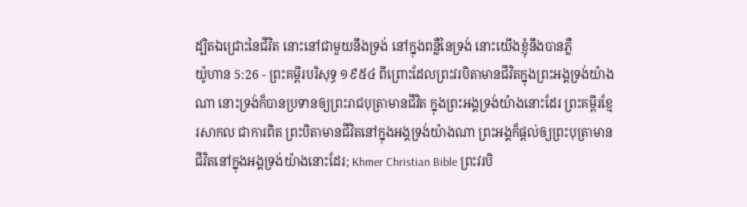ដ្បិតឯជ្រោះនៃជីវិត នោះនៅជាមួយនឹងទ្រង់ នៅក្នុងពន្លឺនៃទ្រង់ នោះយើងខ្ញុំនឹងបានភ្លឺ
យ៉ូហាន 5:26 - ព្រះគម្ពីរបរិសុទ្ធ ១៩៥៤ ពីព្រោះដែលព្រះវរបិតាមានជីវិតក្នុងព្រះអង្គទ្រង់យ៉ាងណា នោះទ្រង់ក៏បានប្រទានឲ្យព្រះរាជបុត្រាមានជីវិត ក្នុងព្រះអង្គទ្រង់យ៉ាងនោះដែរ ព្រះគម្ពីរខ្មែរសាកល ជាការពិត ព្រះបិតាមានជីវិតនៅក្នុងអង្គទ្រង់យ៉ាងណា ព្រះអង្គក៏ផ្ដល់ឲ្យព្រះបុត្រាមានជីវិតនៅក្នុងអង្គទ្រង់យ៉ាងនោះដែរ; Khmer Christian Bible ព្រះវរបិ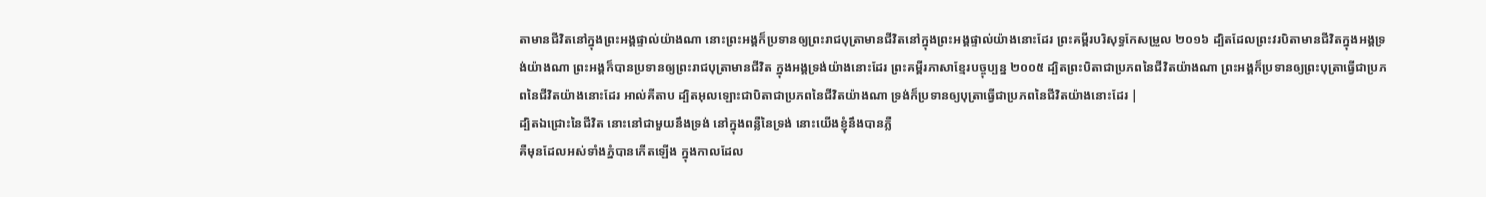តាមានជីវិតនៅក្នុងព្រះអង្គផ្ទាល់យ៉ាងណា នោះព្រះអង្គក៏ប្រទានឲ្យព្រះរាជបុត្រាមានជីវិតនៅក្នុងព្រះអង្គផ្ទាល់យ៉ាងនោះដែរ ព្រះគម្ពីរបរិសុទ្ធកែសម្រួល ២០១៦ ដ្បិតដែលព្រះវរបិតាមានជីវិតក្នុងអង្គទ្រង់យ៉ាងណា ព្រះអង្គក៏បានប្រទានឲ្យព្រះរាជបុត្រាមានជីវិត ក្នុងអង្គទ្រង់យ៉ាងនោះដែរ ព្រះគម្ពីរភាសាខ្មែរបច្ចុប្បន្ន ២០០៥ ដ្បិតព្រះបិតាជាប្រភពនៃជីវិតយ៉ាងណា ព្រះអង្គក៏ប្រទានឲ្យព្រះបុត្រាធ្វើជាប្រភពនៃជីវិតយ៉ាងនោះដែរ អាល់គីតាប ដ្បិតអុលឡោះជាបិតាជាប្រភពនៃជីវិតយ៉ាងណា ទ្រង់ក៏ប្រទានឲ្យបុត្រាធ្វើជាប្រភពនៃជីវិតយ៉ាងនោះដែរ |
ដ្បិតឯជ្រោះនៃជីវិត នោះនៅជាមួយនឹងទ្រង់ នៅក្នុងពន្លឺនៃទ្រង់ នោះយើងខ្ញុំនឹងបានភ្លឺ
គឺមុនដែលអស់ទាំងភ្នំបានកើតឡើង ក្នុងកាលដែល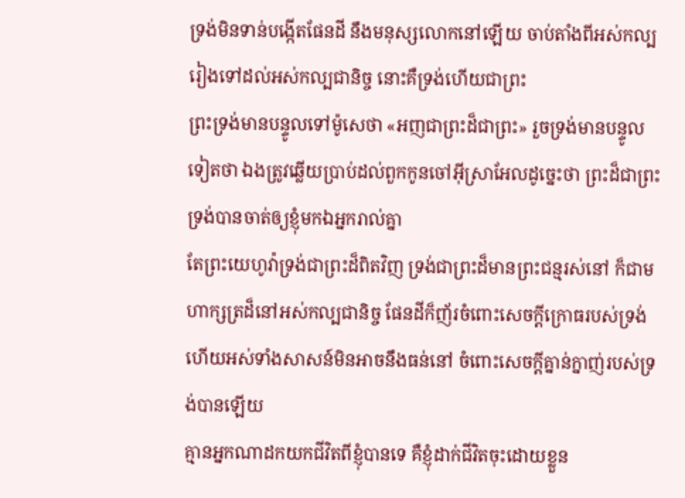ទ្រង់មិនទាន់បង្កើតផែនដី នឹងមនុស្សលោកនៅឡើយ ចាប់តាំងពីអស់កល្ប រៀងទៅដល់អស់កល្បជានិច្ច នោះគឺទ្រង់ហើយជាព្រះ
ព្រះទ្រង់មានបន្ទូលទៅម៉ូសេថា «អញជាព្រះដ៏ជាព្រះ» រួចទ្រង់មានបន្ទូលទៀតថា ឯងត្រូវឆ្លើយប្រាប់ដល់ពួកកូនចៅអ៊ីស្រាអែលដូច្នេះថា ព្រះដ៏ជាព្រះទ្រង់បានចាត់ឲ្យខ្ញុំមកឯអ្នករាល់គ្នា
តែព្រះយេហូវ៉ាទ្រង់ជាព្រះដ៏ពិតវិញ ទ្រង់ជាព្រះដ៏មានព្រះជន្មរស់នៅ ក៏ជាមហាក្សត្រដ៏នៅអស់កល្បជានិច្ច ផែនដីក៏ញ័រចំពោះសេចក្ដីក្រោធរបស់ទ្រង់ ហើយអស់ទាំងសាសន៍មិនអាចនឹងធន់នៅ ចំពោះសេចក្ដីគ្នាន់ក្នាញ់របស់ទ្រង់បានឡើយ
គ្មានអ្នកណាដកយកជីវិតពីខ្ញុំបានទេ គឺខ្ញុំដាក់ជីវិតចុះដោយខ្លួន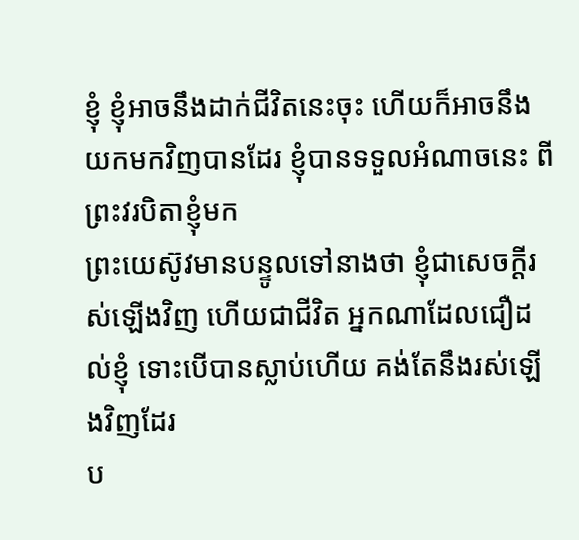ខ្ញុំ ខ្ញុំអាចនឹងដាក់ជីវិតនេះចុះ ហើយក៏អាចនឹងយកមកវិញបានដែរ ខ្ញុំបានទទួលអំណាចនេះ ពីព្រះវរបិតាខ្ញុំមក
ព្រះយេស៊ូវមានបន្ទូលទៅនាងថា ខ្ញុំជាសេចក្ដីរស់ឡើងវិញ ហើយជាជីវិត អ្នកណាដែលជឿដល់ខ្ញុំ ទោះបើបានស្លាប់ហើយ គង់តែនឹងរស់ឡើងវិញដែរ
ប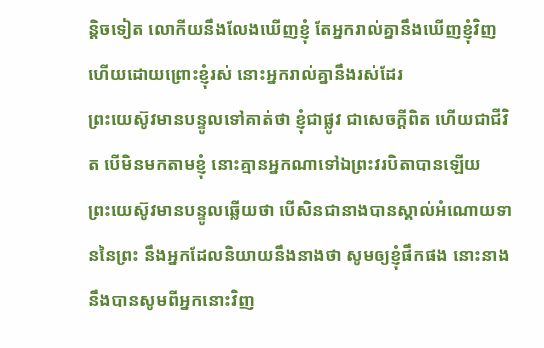ន្តិចទៀត លោកីយនឹងលែងឃើញខ្ញុំ តែអ្នករាល់គ្នានឹងឃើញខ្ញុំវិញ ហើយដោយព្រោះខ្ញុំរស់ នោះអ្នករាល់គ្នានឹងរស់ដែរ
ព្រះយេស៊ូវមានបន្ទូលទៅគាត់ថា ខ្ញុំជាផ្លូវ ជាសេចក្ដីពិត ហើយជាជីវិត បើមិនមកតាមខ្ញុំ នោះគ្មានអ្នកណាទៅឯព្រះវរបិតាបានឡើយ
ព្រះយេស៊ូវមានបន្ទូលឆ្លើយថា បើសិនជានាងបានស្គាល់អំណោយទាននៃព្រះ នឹងអ្នកដែលនិយាយនឹងនាងថា សូមឲ្យខ្ញុំផឹកផង នោះនាងនឹងបានសូមពីអ្នកនោះវិញ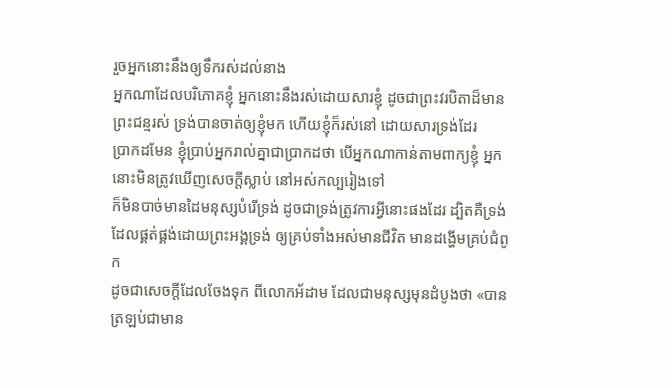រួចអ្នកនោះនឹងឲ្យទឹករស់ដល់នាង
អ្នកណាដែលបរិភោគខ្ញុំ អ្នកនោះនឹងរស់ដោយសារខ្ញុំ ដូចជាព្រះវរបិតាដ៏មានព្រះជន្មរស់ ទ្រង់បានចាត់ឲ្យខ្ញុំមក ហើយខ្ញុំក៏រស់នៅ ដោយសារទ្រង់ដែរ
ប្រាកដមែន ខ្ញុំប្រាប់អ្នករាល់គ្នាជាប្រាកដថា បើអ្នកណាកាន់តាមពាក្យខ្ញុំ អ្នកនោះមិនត្រូវឃើញសេចក្ដីស្លាប់ នៅអស់កល្បរៀងទៅ
ក៏មិនបាច់មានដៃមនុស្សបំរើទ្រង់ ដូចជាទ្រង់ត្រូវការអ្វីនោះផងដែរ ដ្បិតគឺទ្រង់ដែលផ្គត់ផ្គង់ដោយព្រះអង្គទ្រង់ ឲ្យគ្រប់ទាំងអស់មានជីវិត មានដង្ហើមគ្រប់ជំពូក
ដូចជាសេចក្ដីដែលចែងទុក ពីលោកអ័ដាម ដែលជាមនុស្សមុនដំបូងថា «បានត្រឡប់ជាមាន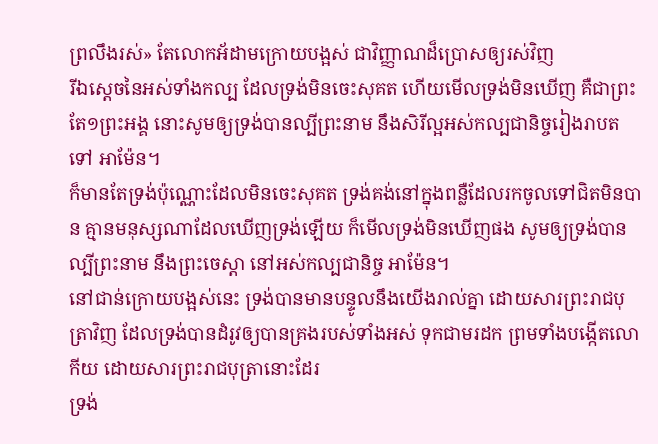ព្រលឹងរស់» តែលោកអ័ដាមក្រោយបង្អស់ ជាវិញ្ញាណដ៏ប្រោសឲ្យរស់វិញ
រីឯស្តេចនៃអស់ទាំងកល្ប ដែលទ្រង់មិនចេះសុគត ហើយមើលទ្រង់មិនឃើញ គឺជាព្រះតែ១ព្រះអង្គ នោះសូមឲ្យទ្រង់បានល្បីព្រះនាម នឹងសិរីល្អអស់កល្បជានិច្ចរៀងរាបតទៅ អាម៉ែន។
ក៏មានតែទ្រង់ប៉ុណ្ណោះដែលមិនចេះសុគត ទ្រង់គង់នៅក្នុងពន្លឺដែលរកចូលទៅជិតមិនបាន គ្មានមនុស្សណាដែលឃើញទ្រង់ឡើយ ក៏មើលទ្រង់មិនឃើញផង សូមឲ្យទ្រង់បានល្បីព្រះនាម នឹងព្រះចេស្តា នៅអស់កល្បជានិច្ច អាម៉ែន។
នៅជាន់ក្រោយបង្អស់នេះ ទ្រង់បានមានបន្ទូលនឹងយើងរាល់គ្នា ដោយសារព្រះរាជបុត្រាវិញ ដែលទ្រង់បានដំរូវឲ្យបានគ្រងរបស់ទាំងអស់ ទុកជាមរដក ព្រមទាំងបង្កើតលោកីយ ដោយសារព្រះរាជបុត្រានោះដែរ
ទ្រង់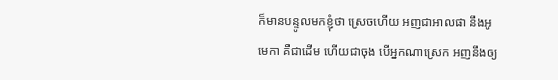ក៏មានបន្ទូលមកខ្ញុំថា ស្រេចហើយ អញជាអាលផា នឹងអូមេកា គឺជាដើម ហើយជាចុង បើអ្នកណាស្រេក អញនឹងឲ្យ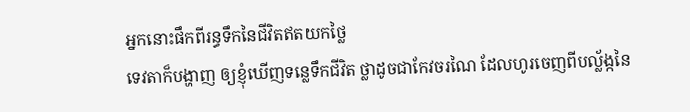អ្នកនោះផឹកពីរន្ធទឹកនៃជីវិតឥតយកថ្លៃ
ទេវតាក៏បង្ហាញ ឲ្យខ្ញុំឃើញទន្លេទឹកជីវិត ថ្លាដូចជាកែវចរណៃ ដែលហូរចេញពីបល្ល័ង្កនៃ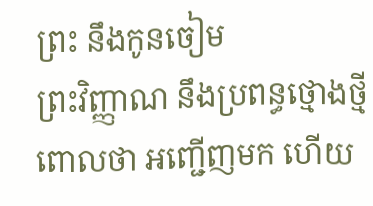ព្រះ នឹងកូនចៀម
ព្រះវិញ្ញាណ នឹងប្រពន្ធថ្មោងថ្មីពោលថា អញ្ជើញមក ហើយ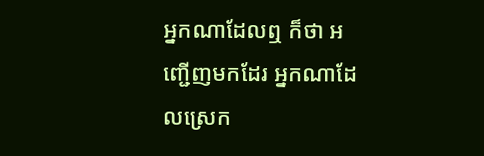អ្នកណាដែលឮ ក៏ថា អញ្ជើញមកដែរ អ្នកណាដែលស្រេក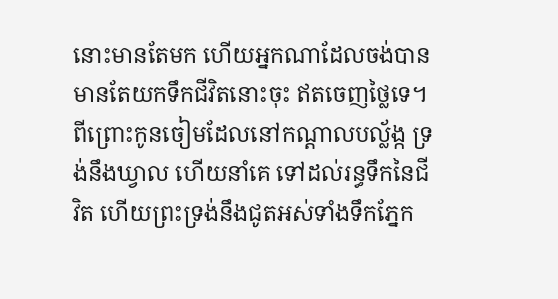នោះមានតែមក ហើយអ្នកណាដែលចង់បាន មានតែយកទឹកជីវិតនោះចុះ ឥតចេញថ្លៃទេ។
ពីព្រោះកូនចៀមដែលនៅកណ្តាលបល្ល័ង្ក ទ្រង់នឹងឃ្វាល ហើយនាំគេ ទៅដល់រន្ធទឹកនៃជីវិត ហើយព្រះទ្រង់នឹងជូតអស់ទាំងទឹកភ្នែក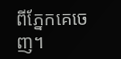ពីភ្នែកគេចេញ។